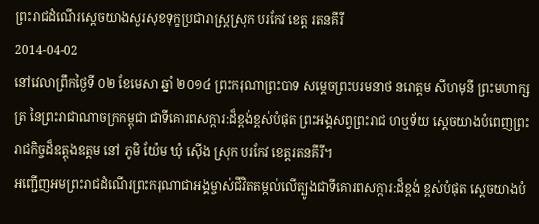ព្រះរាជដំណើរសេ្តចយាងសួរសុខទុក្ខប្រជារាស្រ្តស្រុក បរកែវ ខេត្ត រតនគីរី
2014-04-02
នៅវេលាព្រឹកថ្ងៃទី ០២ ខែមេសា ឆ្នាំ ២០១៤ ព្រះករុណាព្រះបាទ សម្តេចព្រះបរមនាថ នរោត្តម សីហមុនី ព្រះមហាក្សត្រ នៃព្រះរាជាណាចក្រកម្ពុជា ជាទីគោរពសក្ការ:ដ៏ខ្ពង់ខ្ពស់បំផុត ព្រះអង្គសព្វព្រះរាជ ហឬទ័យ ស្តេចយាងបំពេញព្រះរាជកិច្ចដ៏ឧត្តុងឧត្តម នៅ ភូមិ យ៉ែម ឃុំ ស៊ើង ស្រុក បរកែវ ខេត្តរតនគីរី។
អញ្ជើញអមព្រះរាជដំណើរព្រះករុណាជាអង្គម្ចាស់ជីវិតតម្កល់លើត្បូងជាទីគោរពសក្ការ:ដ៏ខ្ពង់ ខ្ពស់បំផុត សេ្តចយាងបំ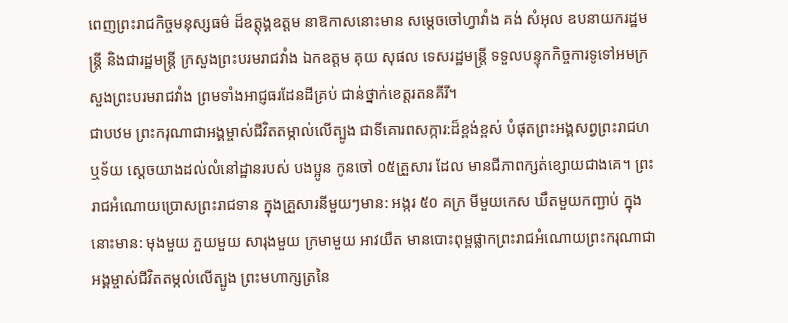ពេញព្រះរាជកិច្ចមនុស្សធម៌ ដ៏ឧត្តុង្គឧត្តម នាឱកាសនោះមាន សម្តេចចៅហ្វាវាំង គង់ សំអុល ឧបនាយករដ្ឋមន្រ្តី និងជារដ្ឋមន្រ្តី ក្រសួងព្រះបរមរាជវាំង ឯកឧត្តម គុយ សុផល ទេសរដ្ឋមន្រ្តី ទទួលបន្ទុកកិច្ចការទូទៅអមក្រសួងព្រះបរមរាជវាំង ព្រមទាំងអាជ្ញធរដែនដីគ្រប់ ជាន់ថ្នាក់ខេត្តរតនគីរី។
ជាបឋម ព្រះករុណាជាអង្គម្ចាស់ជីវិតតម្កាល់លើត្បូង ជាទីគោរពសក្ការ:ដ៏ខ្ពង់ខ្ពស់ បំផុតព្រះអង្គសព្វព្រះរាជហឬទ័យ ស្តេចយាងដល់លំនៅដ្ឋានរបស់ បងប្អូន កូនចៅ ០៥គ្រួសារ ដែល មានជីភាពក្សត់ខ្សោយជាងគេ។ ព្រះរាជអំណោយប្រោសព្រះរាជទាន ក្នុងគ្រួសារនីមួយៗមាន: អង្ករ ៥០ គក្រ មីមួយកេស ឃឹតមួយកញ្ជាប់ ក្នុងនោះមាន: មុងមួយ ភួយមួយ សារុងមួយ ក្រមាមួយ អាវយឺត មានបោះពុម្ពផ្លាកព្រះរាជអំណោយព្រះករុណាជាអង្គម្ចាស់ជីវិតតម្កល់លើត្បូង ព្រះមហាក្សត្រនៃ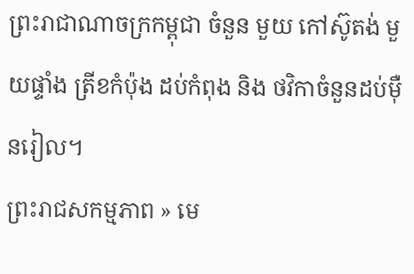ព្រះរាជាណាចក្រកម្ពុជា ចំនួន មួយ កៅស៊ូតង់ មួយផ្ទាំង ត្រីខកំប៉ុង ដប់កំពុង និង ថវិកាចំនួនដប់ម៉ឺនរៀល។
ព្រះរាជសកម្មភាព » មេ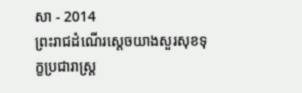សា - 2014
ព្រះរាជដំណើរសេ្តចយាងសួរសុខទុក្ខប្រជារាស្រ្ត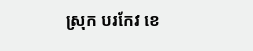ស្រុក បរកែវ ខេ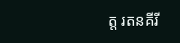ត្ត រតនគីរី